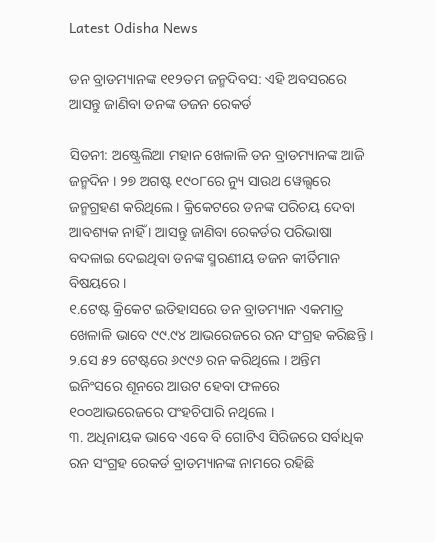Latest Odisha News

ଡନ ବ୍ରାଡମ୍ୟାନଙ୍କ ୧୧୨ତମ ଜନ୍ମଦିବସ: ଏହି ଅବସରରେ ଆସନ୍ତୁ ଜାଣିବା ଡନଙ୍କ ଡଜନ ରେକର୍ଡ

ସିଡନୀ: ଅଷ୍ଟ୍ରେଲିଆ ମହାନ ଖେଳାଳି ଡନ ବ୍ରାଡମ୍ୟାନଙ୍କ ଆଜି ଜନ୍ମଦିନ । ୨୭ ଅଗଷ୍ଟ ୧୯୦୮ରେ ନ୍ୟୁ ସାଉଥ ୱେଲ୍ସରେ ଜନ୍ମଗ୍ରହଣ କରିଥିଲେ । କ୍ରିକେଟରେ ଡନଙ୍କ ପରିଚୟ ଦେବା ଆବଶ୍ୟକ ନାହିଁ । ଆସନ୍ତୁ ଜାଣିବା ରେକର୍ଡର ପରିଭାଷା ବଦଳାଇ ଦେଇଥିବା ଡନଙ୍କ ସ୍ମରଣୀୟ ଡଜନ କୀର୍ତିମାନ ବିଷୟରେ ।
୧.ଟେଷ୍ଟ କ୍ରିକେଟ ଇତିହାସରେ ଡନ ବ୍ରାଡମ୍ୟାନ ଏକମାତ୍ର ଖେଳାଳି ଭାବେ ୯୯.୯୪ ଆଭରେଜରେ ରନ ସଂଗ୍ରହ କରିଛନ୍ତି ।
୨.ସେ ୫୨ ଟେଷ୍ଟରେ ୬୯୯୬ ରନ କରିଥିଲେ । ଅନ୍ତିମ ଇନିଂସରେ ଶୂନରେ ଆଉଟ ହେବା ଫଳରେ ୧୦୦ଆଭରେଜରେ ପଂହଚିପାରି ନଥିଲେ ।
୩. ଅଧିନାୟକ ଭାବେ ଏବେ ବି ଗୋଟିଏ ସିରିଜରେ ସର୍ବାଧିକ ରନ ସଂଗ୍ରହ ରେକର୍ଡ ବ୍ରାଡମ୍ୟାନଙ୍କ ନାମରେ ରହିଛି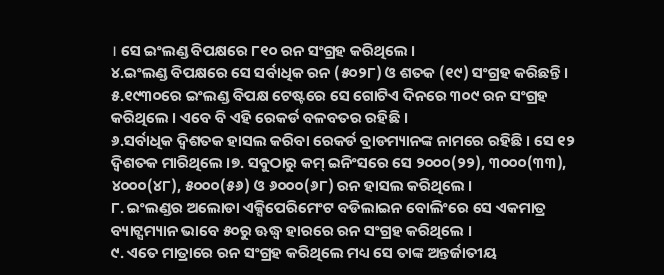। ସେ ଇଂଲଣ୍ଡ ବିପକ୍ଷରେ ୮୧୦ ରନ ସଂଗ୍ରହ କରିଥିଲେ ।
୪.ଇଂଲଣ୍ଡ ବିପକ୍ଷରେ ସେ ସର୍ବାଧିକ ରନ (୫୦୨୮) ଓ ଶତକ (୧୯) ସଂଗ୍ରହ କରିଛନ୍ତି ।
୫.୧୯୩୦ରେ ଇଂଲଣ୍ଡ ବିପକ୍ଷ ଟେଷ୍ଟରେ ସେ ଗୋଟିଏ ଦିନରେ ୩୦୯ ରନ ସଂଗ୍ରହ କରିଥିଲେ । ଏବେ ବି ଏହି ରେକର୍ଡ ବଳବତର ରହିଛି ।
୬.ସର୍ବାଧିକ ଦ୍ୱିଶତକ ହାସଲ କରିବା ରେକର୍ଡ ବ୍ରାଡମ୍ୟାନଙ୍କ ନାମରେ ରହିଛି । ସେ ୧୨ ଦ୍ୱିଶତକ ମାରିଥିଲେ ।୭. ସବୁଠାରୁ କମ୍ ଇନିଂସରେ ସେ ୨୦୦୦(୨୨), ୩୦୦୦(୩୩), ୪୦୦୦(୪୮), ୫୦୦୦(୫୬) ଓ ୬୦୦୦(୬୮) ରନ ହାସଲ କରିଥିଲେ ।
୮. ଇଂଲଣ୍ଡର ଅଲୋଡା ଏକ୍ସିପେରିମେଂଟ ବଡିଲାଇନ ବୋଲିଂରେ ସେ ଏକମାତ୍ର ବ୍ୟାଟ୍ସମ୍ୟାନ ଭାବେ ୫୦ରୁ ଊଦ୍ଧ୍ୱ ହାରରେ ରନ ସଂଗ୍ରହ କରିଥିଲେ ।
୯. ଏତେ ମାତ୍ରାରେ ରନ ସଂଗ୍ରହ କରିଥିଲେ ମଧ୍ୟ ସେ ତାଙ୍କ ଅନ୍ତର୍ଜାତୀୟ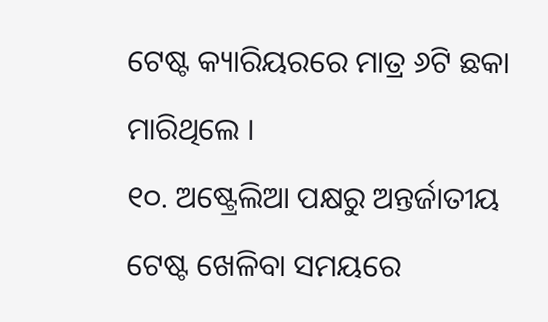ଟେଷ୍ଟ କ୍ୟାରିୟରରେ ମାତ୍ର ୬ଟି ଛକା ମାରିଥିଲେ ।
୧୦. ଅଷ୍ଟ୍ରେଲିଆ ପକ୍ଷରୁ ଅନ୍ତର୍ଜାତୀୟ ଟେଷ୍ଟ ଖେଳିବା ସମୟରେ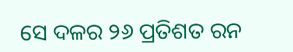ସେ ଦଳର ୨୬ ପ୍ରତିଶତ ରନ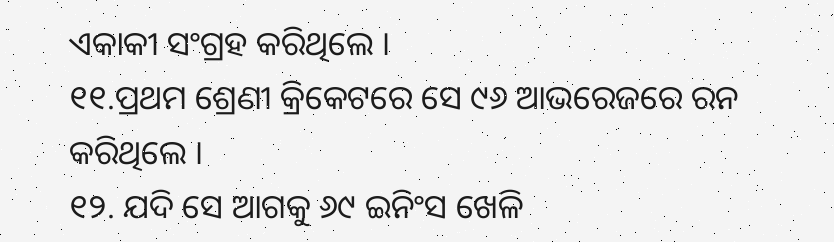ଏକାକୀ ସଂଗ୍ରହ କରିଥିଲେ ।
୧୧.ପ୍ରଥମ ଶ୍ରେଣୀ କ୍ରିକେଟରେ ସେ ୯୬ ଆଭରେଜରେ ରନ କରିଥିଲେ ।
୧୨. ଯଦି ସେ ଆଗକୁ ୬୯ ଇନିଂସ ଖେଳି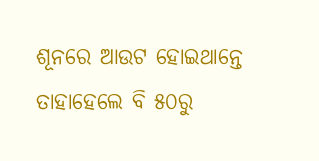ଶୂନରେ ଆଉଟ ହୋଇଥାନ୍ତେ ତାହାହେଲେ ବି ୫୦ରୁ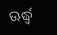ଊର୍ଦ୍ଧ୍ୱ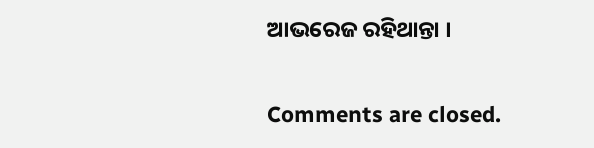ଆଭରେଜ ରହିଥାନ୍ତା ।

Comments are closed.